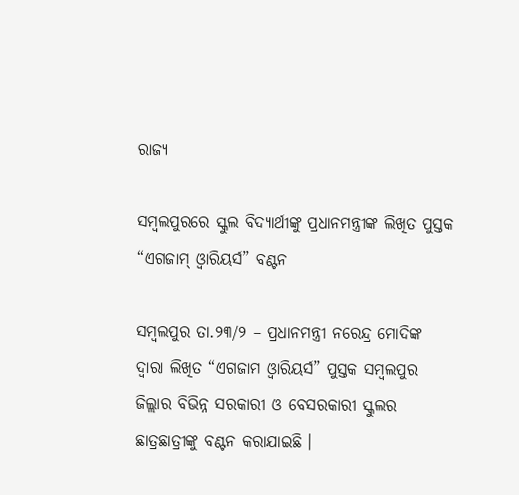ରାଜ୍ୟ

ସମ୍ବଲପୁରରେ ସ୍କୁଲ ବିଦ୍ୟାର୍ଥୀଙ୍କୁ ପ୍ରଧାନମନ୍ତ୍ରୀଙ୍କ ଲିଖିତ ପୁସ୍ତକ “ଏଗଜାମ୍ ଓ୍ୱାରିୟର୍ସ” ବଣ୍ଟନ

ସମ୍ବଲପୁର ତା.୨୩/୨ – ପ୍ରଧାନମନ୍ତ୍ରୀ ନରେନ୍ଦ୍ର ମୋଦିଙ୍କ ଦ୍ୱାରା ଲିଖିତ “ଏଗଜାମ ଓ୍ୱାରିୟର୍ସ” ପୁସ୍ତକ ସମ୍ବଲପୁର ଜିଲ୍ଲାର ବିଭିନ୍ନ ସରକାରୀ ଓ ବେସରକାରୀ ସ୍କୁଲର ଛାତ୍ରଛାତ୍ରୀଙ୍କୁ ବଣ୍ଟନ କରାଯାଇଛି ।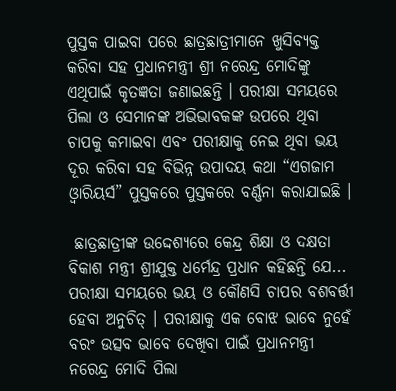ପୁସ୍ତକ ପାଇବା ପରେ ଛାତ୍ରଛାତ୍ରୀମାନେ ଖୁସିବ୍ୟକ୍ତ କରିବା ସହ ପ୍ରଧାନମନ୍ତ୍ରୀ ଶ୍ରୀ ନରେନ୍ଦ୍ର ମୋଦିଙ୍କୁ ଏଥିପାଇଁ କୃତଜ୍ଞତା ଜଣାଇଛନ୍ତି । ପରୀକ୍ଷା ସମୟରେ ପିଲା ଓ ସେମାନଙ୍କ ଅଭିଭାବକଙ୍କ ଉପରେ ଥିବା ଚାପକୁ କମାଇବା ଏବଂ ପରୀକ୍ଷାକୁ ନେଇ ଥିବା ଭୟ ଦୂର କରିବା ସହ ବିଭିନ୍ନ ଉପାଦୟ କଥା “ଏଗଜାମ ଓ୍ୱାରିୟର୍ସ” ପୁସ୍ତକରେ ପୁସ୍ତକରେ ବର୍ଣ୍ଣନା କରାଯାଇଛି ।

 ଛାତ୍ରଛାତ୍ରୀଙ୍କ ଉଦ୍ଦେଶ୍ୟରେ କେନ୍ଦ୍ର ଶିକ୍ଷା ଓ ଦକ୍ଷତା ବିକାଶ ମନ୍ତ୍ରୀ ଶ୍ରୀଯୁକ୍ତ ଧର୍ମେନ୍ଦ୍ର ପ୍ରଧାନ କହିଛନ୍ତି ଯେ...
ପରୀକ୍ଷା ସମୟରେ ଭୟ ଓ କୌଣସି ଚାପର ବଶବର୍ତ୍ତୀ ହେବା ଅନୁଚିତ୍ । ପରୀକ୍ଷାକୁ ଏକ ବୋଝ ଭାବେ ନୁହେଁ ବରଂ ଉତ୍ସବ ଭାବେ ଦେଖିବା ପାଇଁ ପ୍ରଧାନମନ୍ତ୍ରୀ ନରେନ୍ଦ୍ର ମୋଦି ପିଲା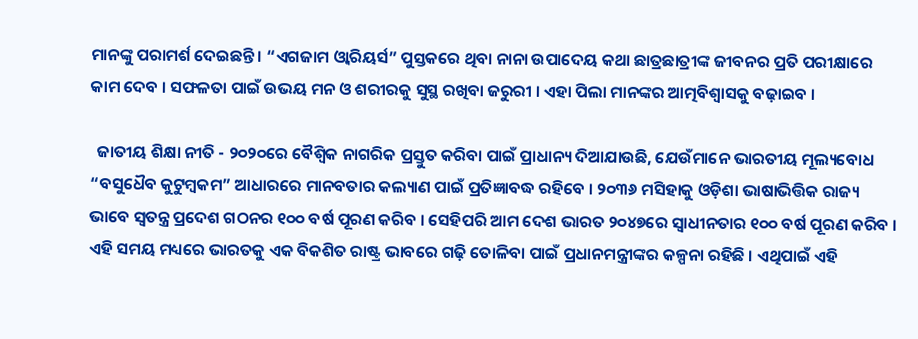ମାନଙ୍କୁ ପରାମର୍ଶ ଦେଇଛନ୍ତି । “ଏଗଜାମ ଓ୍ୱାରିୟର୍ସ” ପୁସ୍ତକରେ ଥିବା ନାନା ଉପାଦେୟ କଥା ଛାତ୍ରଛାତ୍ରୀଙ୍କ ଜୀବନର ପ୍ରତି ପରୀକ୍ଷାରେ କାମ ଦେବ । ସଫଳତା ପାଇଁ ଉଭୟ ମନ ଓ ଶରୀରକୁ ସୁସ୍ଥ ରଖିବା ଜରୁରୀ । ଏହା ପିଲା ମାନଙ୍କର ଆତ୍ମବିଶ୍ୱାସକୁ ବଢ଼ାଇବ ।

  ଜାତୀୟ ଶିକ୍ଷା ନୀତି - ୨୦୨୦ରେ ବୈଶ୍ୱିକ ନାଗରିକ ପ୍ରସ୍ତୁତ କରିବା ପାଇଁ ପ୍ରାଧାନ୍ୟ ଦିଆଯାଉଛି, ଯେଉଁମାନେ ଭାରତୀୟ ମୂଲ୍ୟବୋଧ “ବସୁଧୈବ କୁଟୁମ୍ବକମ” ଆଧାରରେ ମାନବତାର କଲ୍ୟାଣ ପାଇଁ ପ୍ରତିଜ୍ଞାବଦ୍ଧ ରହିବେ । ୨୦୩୬ ମସିହାକୁ ଓଡ଼ିଶା ଭାଷାଭିତ୍ତିକ ରାଜ୍ୟ ଭାବେ ସ୍ୱତନ୍ତ୍ର ପ୍ରଦେଶ ଗଠନର ୧୦୦ ବର୍ଷ ପୂରଣ କରିବ । ସେହିପରି ଆମ ଦେଶ ଭାରତ ୨୦୪୭ରେ ସ୍ୱାଧୀନତାର ୧୦୦ ବର୍ଷ ପୂରଣ କରିବ । ଏହି ସମୟ ମଧ୍ୟରେ ଭାରତକୁ ଏକ ବିକଶିତ ରାଷ୍ଟ୍ର ଭାବରେ ଗଢ଼ି ତୋଳିବା ପାଇଁ ପ୍ରଧାନମନ୍ତ୍ରୀଙ୍କର କଳ୍ପନା ରହିଛି । ଏଥିପାଇଁ ଏହି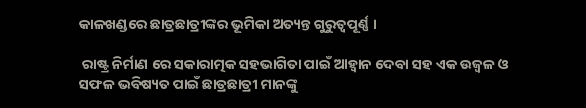କାଳଖଣ୍ଡରେ ଛାତ୍ରଛାତ୍ରୀଙ୍କର ଭୂମିକା ଅତ୍ୟନ୍ତ ଗୁରୁତ୍ୱପୂର୍ଣ୍ଣ ।

 ରାଷ୍ଟ୍ର ନିର୍ମାଣ ରେ ସକାରାତ୍ମକ ସହଭାଗିତା ପାଇଁ ଆହ୍ବାନ ଦେବା ସହ ଏକ ଉଜ୍ବଳ ଓ ସଫଳ ଭବିଷ୍ୟତ ପାଇଁ ଛାତ୍ରଛାତ୍ରୀ ମାନଙ୍କୁ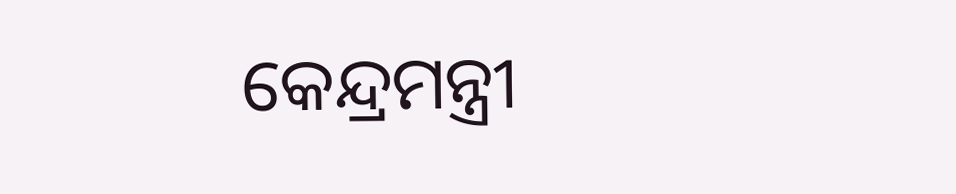କେନ୍ଦ୍ରମନ୍ତ୍ରୀ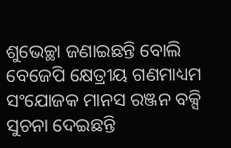ଶୁଭେଚ୍ଛା ଜଣାଇଛନ୍ତି ବୋଲି ବେଜେପି କ୍ଷେତ୍ରୀୟ ଗଣମାଧ୍ୟମ ସଂଯୋଜକ ମାନସ ରଞ୍ଜନ ବକ୍ସି ସୁଚନା ଦେଇଛନ୍ତି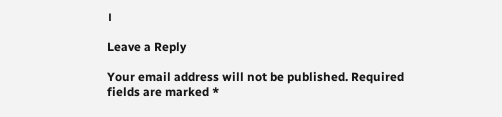।

Leave a Reply

Your email address will not be published. Required fields are marked *